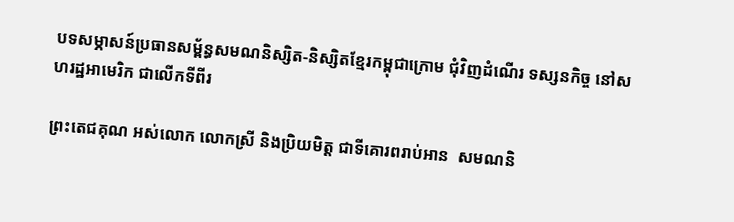បទសម្ភាសន៍ប្រធានសម្ព័ន្ធសមណនិស្សិត-និស្សិតខ្មែរកម្ពុជាក្រោម ជុំវិញដំណើរ ទស្សនកិច្ច នៅសហរដ្ឋអាមេរិក ជាលើកទីពីរ

ព្រះតេជគុណ អស់លោក លោកស្រី និងប្រិយមិត្ត ជាទីគោរពរាប់អាន  សមណនិ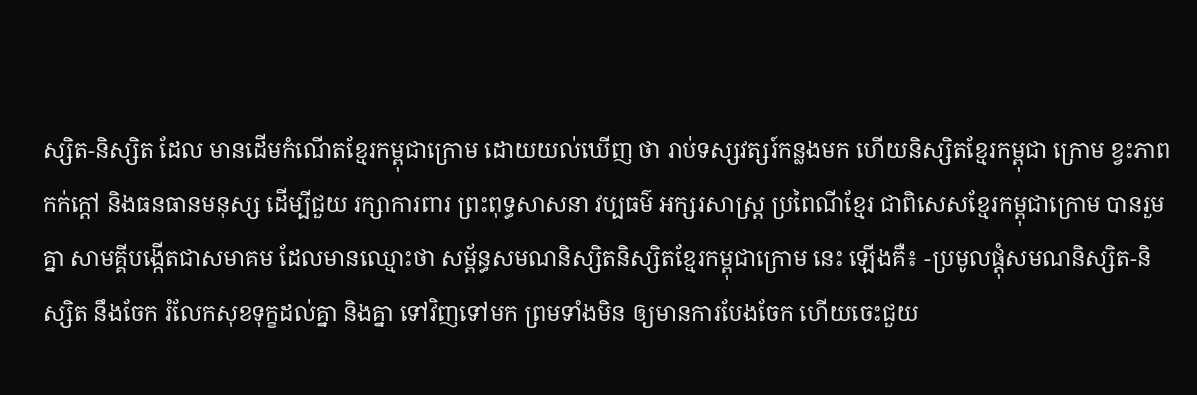ស្សិត-និស្សិត ដែល មានដើមកំណើតខ្មែរកម្ពុជាក្រោម ដោយយល់ឃើញ ថា រាប់ទស្សវត្សរ៍កន្លងមក ហើយនិស្សិតខ្មែរកម្ពុជា ក្រោម ខ្វះភាពកក់ក្តៅ និងធនធានមនុស្ស ដើម្បីជួយ រក្សាការពារ ព្រះពុទ្ធសាសនា វប្បធម៌ អក្សរសាស្រ្ត ប្រពៃណីខ្មែរ ជាពិសេសខ្មែរកម្ពុជាក្រោម បានរួមគ្នា សាមគ្គីបង្កើតជាសមាគម ដែលមានឈ្មោះថា សម្ព័ន្ធសមណនិស្សិតនិស្សិតខ្មែរកម្ពុជាក្រោម នេះ ឡើងគឺ៖ -ប្រមូលផ្តុំសមណនិស្សិត-និស្សិត នឹងចែក រំលែកសុខទុក្ខដល់គ្នា និងគ្នា ទៅវិញទៅមក ព្រមទាំងមិន ឲ្យមានការបែងចែក ហើយចេះជួយ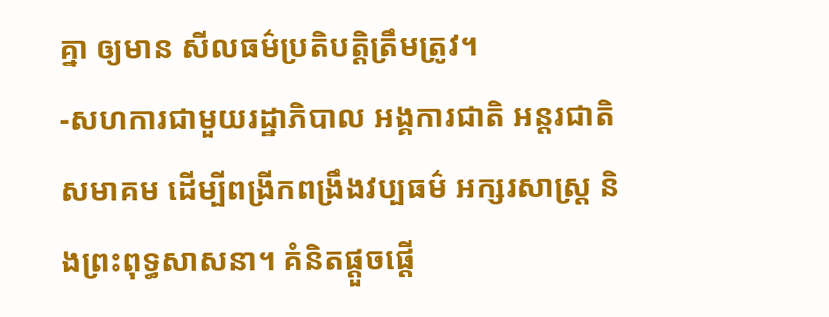គ្នា ឲ្យមាន សីលធម៌ប្រតិបត្តិត្រឹមត្រូវ។
-សហការជាមួយរដ្ឋាភិបាល អង្គការជាតិ អន្តរជាតិ សមាគម ដើម្បីពង្រីកពង្រឹងវប្បធម៌ អក្សរសាស្រ្ត និងព្រះពុទ្ធសាសនា។ គំនិតផ្តួចផ្តើ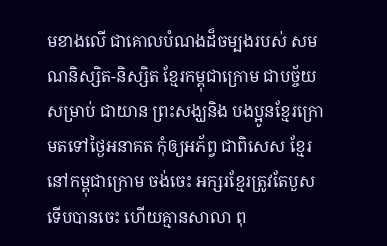មខាងលើ ជាគោលបំណងដ៏ចម្បងរបស់ សមណនិស្សិត-និស្សិត ខ្មែរកម្ពុជាក្រោម ជាបច្ច័យសម្រាប់ ជាយាន ព្រះសង្ឃនិង បងប្អូនខ្មែរក្រោមតទៅថ្ងៃអនាគត កុំឲ្យអភ័ព្វ ជាពិសេស ខ្មែរនៅកម្ពុជាក្រោម ចង់ចេះ អក្សរខ្មែរត្រូវតែបួស ទើបបានចេះ ហើយគ្មានសាលា ពុ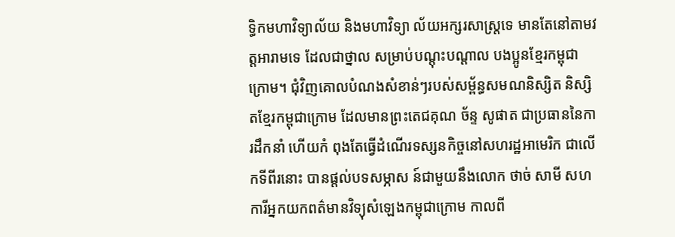ទ្ធិកមហាវិទ្យាល័យ និងមហាវិទ្យា ល័យអក្សរសាស្រ្តទេ មានតែនៅតាមវត្តអារាមទេ ដែលជាថ្នាល សម្រាប់បណ្តុះបណ្តាល បងប្អូនខ្មែរកម្ពុជាក្រោម។ ជុំវិញគោលបំណងសំខាន់ៗរបស់សម្ព័ន្ធសមណនិស្សិត និស្សិ តខ្មែរកម្ពុជាក្រោម ដែលមានព្រះតេជគុណ ច័ន្ទ សូផាត ជាប្រធាននៃការដឹកនាំ ហើយកំ ពុងតែធ្វើដំណើរទស្សនកិច្ចនៅសហរដ្ឋអាមេរិក ជាលើកទីពីរនោះ បានផ្តល់បទសម្ភាស ន៍ជាមួយនឹងលោក ថាច់ សាមី សហការីអ្នកយកពត៌មានវិទ្យុសំឡេងកម្ពុជាក្រោម កាលពី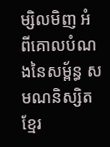ម្សិលមិញ អំពីគោលបំណងនៃសម្ព័ន្ធ សមណនិស្សិតខ្មែរ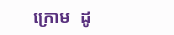ក្រោម  ដូ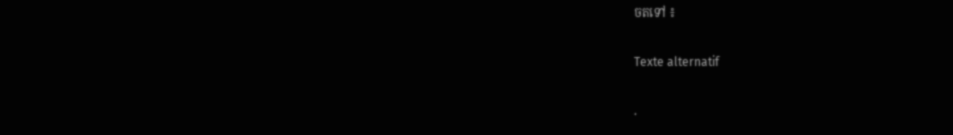ចតទៅ ៖

Texte alternatif

.